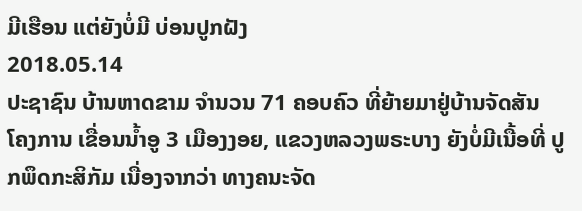ມີເຮືອນ ແຕ່ຍັງບໍ່ມີ ບ່ອນປູກຝັງ
2018.05.14
ປະຊາຊົນ ບ້ານຫາດຂາມ ຈໍານວນ 71 ຄອບຄົວ ທີ່ຍ້າຍມາຢູ່ບ້ານຈັດສັນ ໂຄງການ ເຂື່ອນນໍ້າອູ 3 ເມືອງງອຍ, ແຂວງຫລວງພຣະບາງ ຍັງບໍ່ມີເນື້ອທີ່ ປູກພຶດກະສິກັມ ເນື່ອງຈາກວ່າ ທາງຄນະຈັດ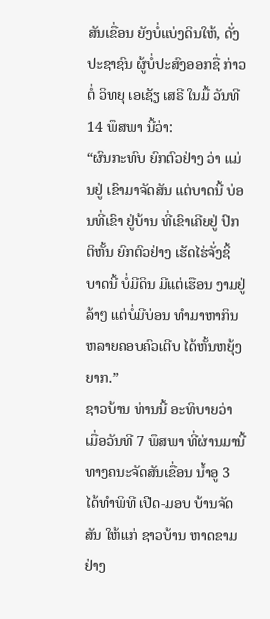ສັນເຂື່ອນ ຍັງບໍ່ແບ່ງດິນໃຫ້, ດັ່ງປະຊາຊົນ ຜູ້ບໍ່ປະສົງອອກຊື່ ກ່າວຕໍ່ ວິທຍຸ ເອເຊັຽ ເສຣີ ໃນມື້ ວັນທີ 14 ພຶສພາ ນີ້ວ່າ:
“ຜົນກະທົບ ຍົກຕົວຢ່າງ ວ່າ ແມ່ນຢູ່ ເຂົາມາຈັດສັນ ແຕ່ບາດນີ້ ບ່ອນທີ່ເຂົາ ຢູ່ບ້ານ ທີ່ເຂົາເຄີຍຢູ່ ປົກຕິຫັ້ນ ຍົກຕົວຢ່າງ ເຮັດໄຮ່ຈັ່ງຊິ້ ບາດນີ້ ບໍ່ມີດິນ ມີແຕ່ເຮືອນ ງາມຢູ່ລ້າໆ ແຕ່ບໍ່ມີບ່ອນ ທຳມາຫາກິນ ຫລາຍຄອບຄົວເຕີບ ໄດ້ຫັ້ນຫຍຸ້ງຍາກ.”
ຊາວບ້ານ ທ່ານນີ້ ອະທິບາຍວ່າ ເມື່ອວັນທີ 7 ພຶສພາ ທີ່ຜ່ານມານີ້ ທາງຄນະຈັດສັນເຂື່ອນ ນໍ້າອູ 3 ໄດ້ທໍາພິທີ ເປີດ-ມອບ ບ້ານຈັດສັນ ໃຫ້ແກ່ ຊາວບ້ານ ຫາດຂາມ ຢ່າງ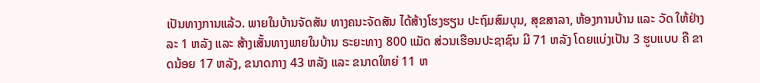ເປັນທາງການແລ້ວ. ພາຍໃນບ້ານຈັດສັນ ທາງຄນະຈັດສັນ ໄດ້ສ້າງໂຮງຮຽນ ປະຖົມສົມບຸນ, ສຸຂສາລາ, ຫ້ອງການບ້ານ ແລະ ວັດ ໃຫ້ຢ່າງລະ 1 ຫລັງ ແລະ ສ້າງເສັ້ນທາງພາຍໃນບ້ານ ຣະຍະທາງ 800 ແມັດ ສ່ວນເຮືອນປະຊາຊົນ ມີ 71 ຫລັງ ໂດຍແບ່ງເປັນ 3 ຮູບແບບ ຄື ຂາດນ້ອຍ 17 ຫລັງ, ຂນາດກາງ 43 ຫລັງ ແລະ ຂນາດໃຫຍ່ 11 ຫ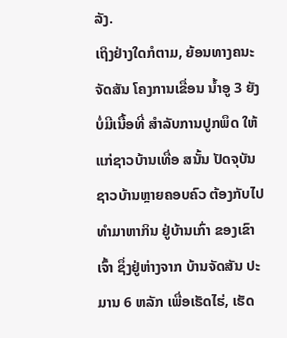ລັງ.
ເຖິງຢ່າງໃດກໍຕາມ, ຍ້ອນທາງຄນະຈັດສັນ ໂຄງການເຂື່ອນ ນໍ້າອູ 3 ຍັງບໍ່ມີເນື້ອທີ່ ສໍາລັບການປູກພຶດ ໃຫ້ແກ່ຊາວບ້ານເທື່ອ ສນັ້ນ ປັດຈຸບັນ ຊາວບ້ານຫຼາຍຄອບຄົວ ຕ້ອງກັບໄປທໍາມາຫາກິນ ຢູ່ບ້ານເກົ່າ ຂອງເຂົາເຈົ້າ ຊຶ່ງຢູ່ຫ່າງຈາກ ບ້ານຈັດສັນ ປະມານ 6 ຫລັກ ເພື່ອເຮັດໄຮ່, ເຮັດ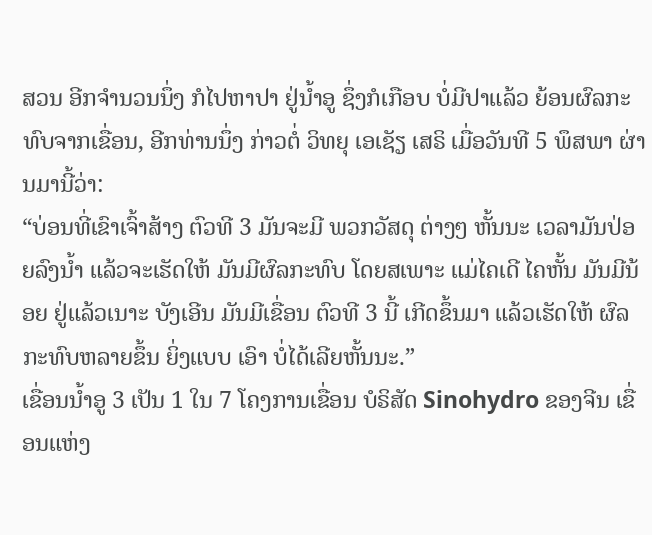ສວນ ອີກຈໍານວນນຶ່ງ ກໍໄປຫາປາ ຢູ່ນໍ້າອູ ຊຶ່ງກໍເກືອບ ບໍ່ມີປາແລ້ວ ຍ້ອນຜົລກະທົບຈາກເຂື່ອນ, ອີກທ່ານນຶ່ງ ກ່າວຕໍ່ ວິທຍຸ ເອເຊັຽ ເສຣິ ເມື່ອວັນທີ 5 ພຶສພາ ຜ່ານມານີ້ວ່າ:
“ບ່ອນທີ່ເຂົາເຈົ້າສ້າງ ຕົວທີ 3 ມັນຈະມີ ພວກວັສດຸ ຕ່າງໆ ຫັ້ນນະ ເວລາມັນປ່ອຍລົງນໍ້າ ແລ້ວຈະເຮັດໃຫ້ ມັນມີຜົລກະທົບ ໂດຍສເພາະ ແມ່ໄຄເດີ ໄຄຫັ້ນ ມັນມີນ້ອຍ ຢູ່ແລ້ວເນາະ ບັງເອີນ ມັນມີເຂື່ອນ ຕົວທີ 3 ນີ້ ເກີດຂຶ້ນມາ ແລ້ວເຮັດໃຫ້ ຜົລກະທົບຫລາຍຂຶ້ນ ຍິ່ງແບບ ເອົາ ບໍ່ໄດ້ເລີຍຫັ້ນນະ.”
ເຂື່ອນນໍ້າອູ 3 ເປັນ 1 ໃນ 7 ໂຄງການເຂື່ອນ ບໍຣິສັດ Sinohydro ຂອງຈີນ ເຂື່ອນແຫ່ງ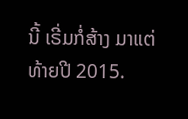ນີ້ ເຣີ່ມກໍ່ສ້າງ ມາແຕ່ ທ້າຍປີ 2015.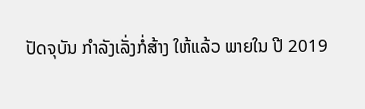ປັດຈຸບັນ ກໍາລັງເລັ່ງກໍ່ສ້າງ ໃຫ້ແລ້ວ ພາຍໃນ ປີ 2019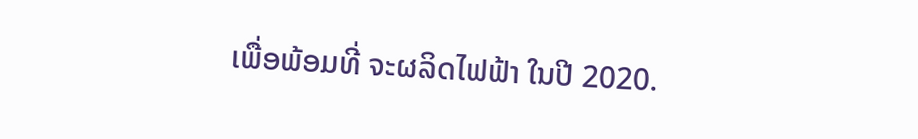ເພື່ອພ້ອມທີ່ ຈະຜລິດໄຟຟ້າ ໃນປີ 2020.